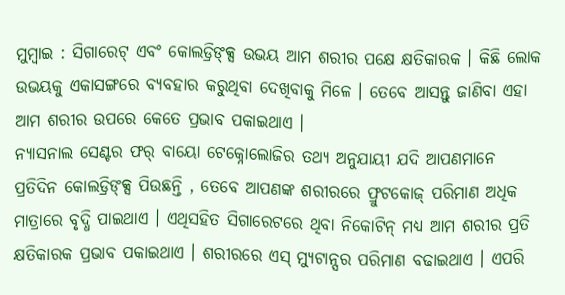ମୁମ୍ବାଇ : ସିଗାରେଟ୍ ଏବଂ କୋଲଡ୍ରିଙ୍କ୍ସ ଉଭୟ ଆମ ଶରୀର ପକ୍ଷେ କ୍ଷତିକାରକ । କିଛି ଲୋକ ଉଭୟକୁ ଏକାସଙ୍ଗରେ ବ୍ୟବହାର କରୁଥିବା ଦେଖିବାକୁ ମିଳେ । ତେବେ ଆସନ୍ତୁ ଜାଣିବା ଏହା ଆମ ଶରୀର ଉପରେ କେତେ ପ୍ରଭାବ ପକାଇଥାଏ ।
ନ୍ୟାସନାଲ ସେଣ୍ଟର ଫର୍ ବାୟୋ ଟେକ୍ନୋଲୋଜିର ତଥ୍ୟ ଅନୁଯାୟୀ ଯଦି ଆପଣମାନେ ପ୍ରତିଦିନ କୋଲଡ୍ରିଙ୍କ୍ସ ପିଉଛନ୍ତି , ତେବେ ଆପଣଙ୍କ ଶରୀରରେ ଫ୍ରୁଟକୋଜ୍ ପରିମାଣ ଅଧିକ ମାତ୍ରାରେ ବୃଦ୍ଧି ପାଇଥାଏ । ଏଥିସହିତ ସିଗାରେଟରେ ଥିବା ନିକୋଟିନ୍ ମଧ୍ୟ ଆମ ଶରୀର ପ୍ରତି କ୍ଷତିକାରକ ପ୍ରଭାବ ପକାଇଥାଏ । ଶରୀରରେ ଏସ୍ ମ୍ୟୁଟାନ୍ସର ପରିମାଣ ବଢାଇଥାଏ । ଏପରି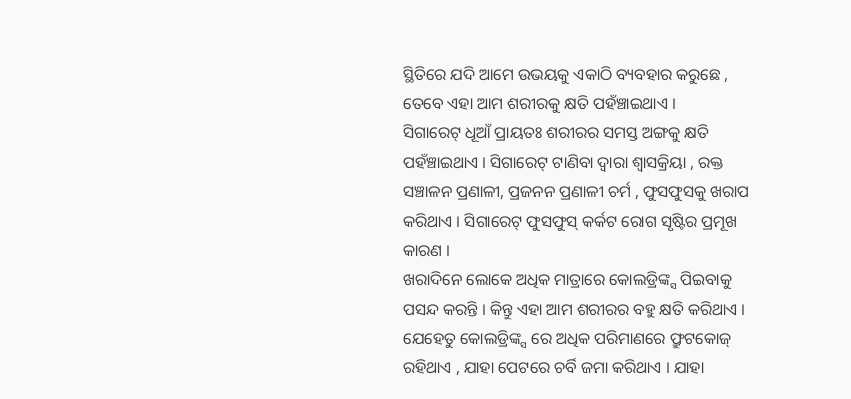ସ୍ଥିତିରେ ଯଦି ଆମେ ଉଭୟକୁ ଏକାଠି ବ୍ୟବହାର କରୁଛେ , ତେବେ ଏହା ଆମ ଶରୀରକୁ କ୍ଷତି ପହଁଞ୍ଚାଇଥାଏ ।
ସିଗାରେଟ୍ ଧୂଆଁ ପ୍ରାୟତଃ ଶରୀରର ସମସ୍ତ ଅଙ୍ଗକୁ କ୍ଷତି ପହଁଞ୍ଚାଇଥାଏ । ସିଗାରେଟ୍ ଟାଣିବା ଦ୍ବାରା ଶ୍ବାସକ୍ରିୟା , ରକ୍ତ ସଞ୍ଚାଳନ ପ୍ରଣାଳୀ, ପ୍ରଜନନ ପ୍ରଣାଳୀ ଚର୍ମ , ଫୁସଫୁସକୁ ଖରାପ କରିଥାଏ । ସିଗାରେଟ୍ ଫୁସଫୁସ୍ କର୍କଟ ରୋଗ ସୃଷ୍ଟିର ପ୍ରମୂଖ କାରଣ ।
ଖରାଦିନେ ଲୋକେ ଅଧିକ ମାତ୍ରାରେ କୋଲଡ୍ରିଙ୍କ୍ସ ପିଇବାକୁ ପସନ୍ଦ କରନ୍ତି । କିନ୍ତୁ ଏହା ଆମ ଶରୀରର ବହୁ କ୍ଷତି କରିଥାଏ । ଯେହେତୁ କୋଲଡ୍ରିଙ୍କ୍ସ ରେ ଅଧିକ ପରିମାଣରେ ଫ୍ରୁଟକୋଜ୍ ରହିଥାଏ , ଯାହା ପେଟରେ ଚର୍ବି ଜମା କରିଥାଏ । ଯାହା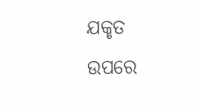ଯକୃତ ଉପରେ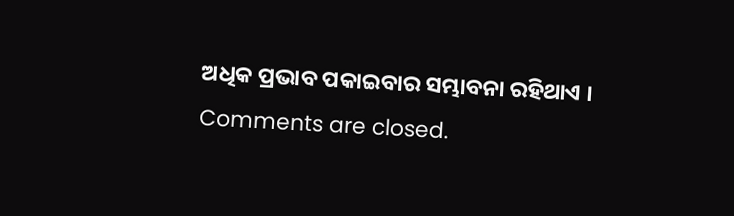ଅଧିକ ପ୍ରଭାବ ପକାଇବାର ସମ୍ଭାବନା ରହିଥାଏ ।
Comments are closed.